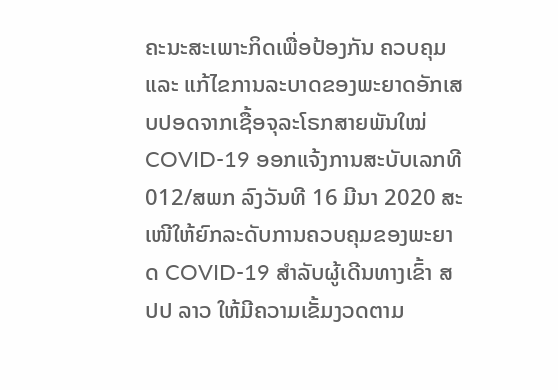ຄະນະສະເພາະກິດເພື່ອປ້ອງກັນ ຄວບຄຸມ ແລະ ແກ້ໄຂການລະບາດຂອງພະຍາດອັກເສບປອດຈາກເຊື້ອຈຸລະໂຣກສາຍພັນໃໝ່ COVID-19 ອອກແຈ້ງການສະບັບເລກທີ 012/ສພກ ລົງວັນທີ 16 ມີນາ 2020 ສະເໜີໃຫ້ຍົກລະດັບການຄວບຄຸມຂອງພະຍາດ COVID-19 ສຳລັບຜູ້ເດີນທາງເຂົ້າ ສປປ ລາວ ໃຫ້ມີຄວາມເຂັ້ມງວດຕາມ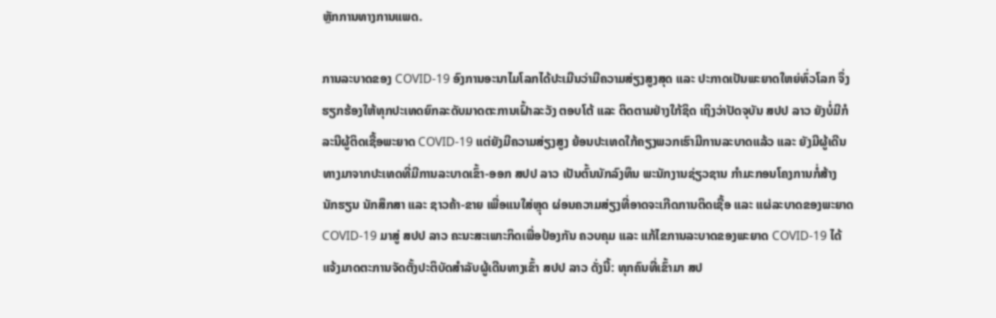ຫຼັກການທາງການແພດ.

ການລະບາດຂອງ COVID-19 ອົງການອະນາໄມໂລກໄດ້ປະເມີນວ່າມີຄວາມສ່ຽງສູງສຸດ ແລະ ປະກາດເປັນພະຍາດໃຫຍ່ທົ່ວໂລກ ຈຶ່ງຮຽກຮ້ອງໃຫ້ທຸກປະເທດຍົກລະດັບມາດຕະການເຝົ້າລະວັງ ຕອບໂຕ້ ແລະ ຕິດຕາມຢ່າງໃກ້ຊິດ ເຖິງວ່າປັດຈຸບັນ ສປປ ລາວ ຍັງບໍ່ມີກໍລະນີຜູ້ຕິດເຊື້ອພະຍາດ COVID-19 ແຕ່ຍັງມີຄວາມສ່ຽງສູງ ຍ້ອນປະເທດໃກ້ຄຽງພວກເຮົາມີການລະບາດແລ້ວ ແລະ ຍັງມີຜູ້ເດີນທາງມາຈາກປະເທດທີ່ມີການລະບາດເຂົ້າ-ອອກ ສປປ ລາວ ເປັນຕົ້ນນັກລົງທຶນ ພະນັກງານຊ່ຽວຊານ ກຳມະກອນໂຄງການກໍ່ສ້າງ ນັກຮຽນ ນັກສຶກສາ ແລະ ຊາວຄ້າ-ຂາຍ ເພື່ອແນໃສ່ຫຼຸດ ຜ່ອນຄວາມສ່ຽງທີ່ອາດຈະເກີດການຕິດເຊື້ອ ແລະ ແຜ່ລະບາດຂອງພະຍາດ COVID-19 ມາສູ່ ສປປ ລາວ ຄະນະສະເພາະກິດເພື່ອປ້ອງກັນ ຄວບຄຸມ ແລະ ແກ້ໄຂການລະບາດຂອງພະຍາດ COVID-19 ໄດ້ແຈ້ງມາດຕະການຈັດຕັ້ງປະຕິບັດສຳລັບຜູ້ເດີນທາງເຂົ້າ ສປປ ລາວ ດັ່ງນີ້: ທຸກຄົນທີ່ເຂົ້າມາ ສປ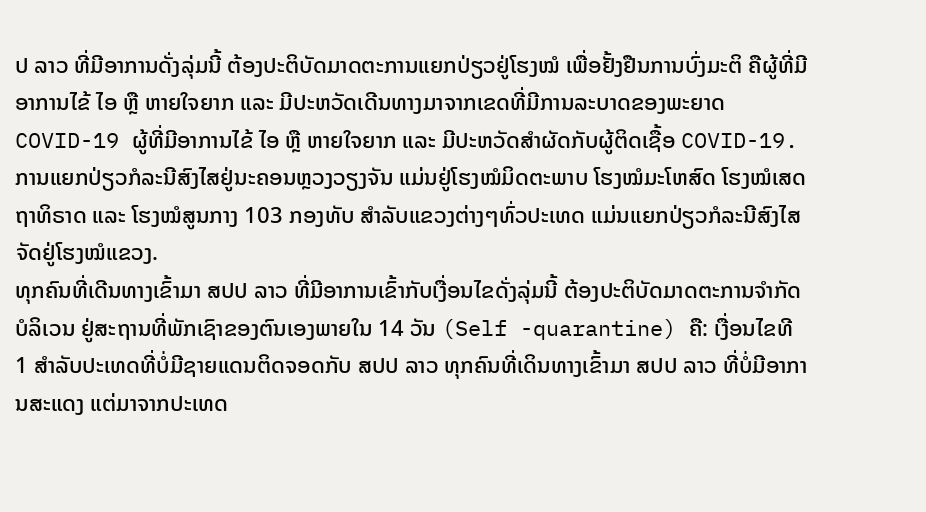ປ ລາວ ທີ່ມີອາການດັ່ງລຸ່ມນີ້ ຕ້ອງປະຕິບັດມາດຕະການແຍກປ່ຽວຢູ່ໂຮງໝໍ ເພື່ອຢັ້ງຢືນການບົ່ງມະຕິ ຄືຜູ້ທີ່ມີອາການໄຂ້ ໄອ ຫຼື ຫາຍໃຈຍາກ ແລະ ມີປະຫວັດເດີນທາງມາຈາກເຂດທີ່ມີການລະບາດຂອງພະຍາດ COVID-19 ຜູ້ທີ່ມີອາການໄຂ້ ໄອ ຫຼື ຫາຍໃຈຍາກ ແລະ ມີປະຫວັດສຳຜັດກັບຜູ້ຕິດເຊື້ອ COVID-19.
ການແຍກປ່ຽວກໍລະນີສົງໄສຢູ່ນະຄອນຫຼວງວຽງຈັນ ແມ່ນຢູ່ໂຮງໝໍມິດຕະພາບ ໂຮງໝໍມະໂຫສົດ ໂຮງໝໍເສດຖາທິຣາດ ແລະ ໂຮງໝໍສູນກາງ 103 ກອງທັບ ສຳລັບແຂວງຕ່າງໆທົ່ວປະເທດ ແມ່ນແຍກປ່ຽວກໍລະນີສົງໄສ ຈັດຢູ່ໂຮງໝໍແຂວງ.
ທຸກຄົນທີ່ເດີນທາງເຂົ້າມາ ສປປ ລາວ ທີ່ມີອາການເຂົ້າກັບເງື່ອນໄຂດັ່ງລຸ່ມນີ້ ຕ້ອງປະຕິບັດມາດຕະການຈຳກັດບໍລິເວນ ຢູ່ສະຖານທີ່ພັກເຊົາຂອງຕົນເອງພາຍໃນ 14 ວັນ (Self -quarantine) ຄື: ເງື່ອນໄຂທີ 1 ສຳລັບປະເທດທີ່ບໍ່ມີຊາຍແດນຕິດຈອດກັບ ສປປ ລາວ ທຸກຄົນທີ່ເດິນທາງເຂົ້າມາ ສປປ ລາວ ທີ່ບໍ່ມີອາການສະແດງ ແຕ່ມາຈາກປະເທດ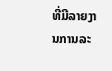ທີ່ມີລາຍງານການລະ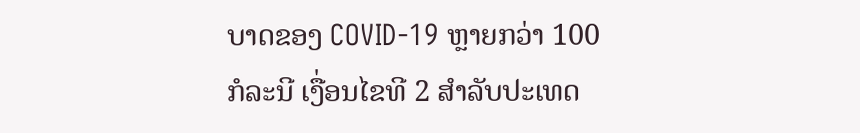ບາດຂອງ COVID-19 ຫຼາຍກວ່າ 100 ກໍລະນີ ເງື່ອນໄຂທີ 2 ສຳລັບປະເທດ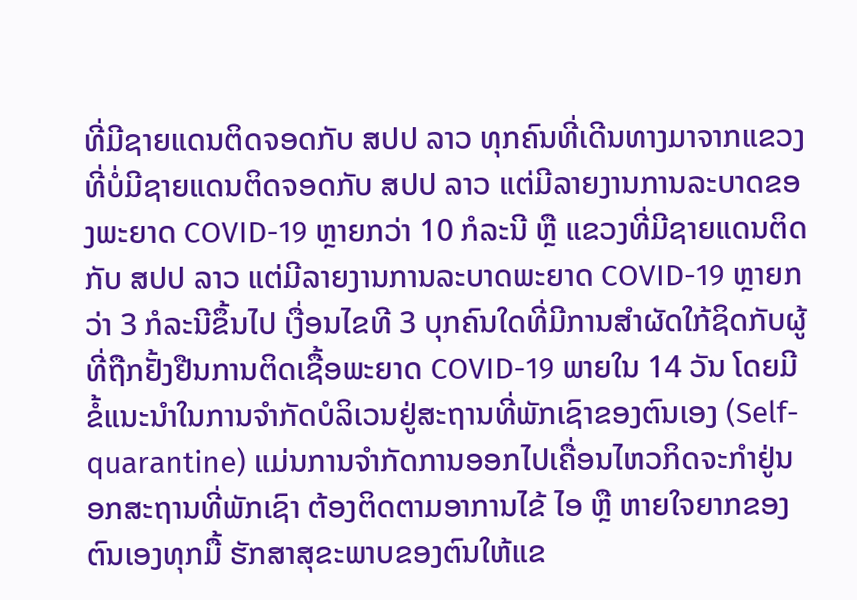ທີ່ມີຊາຍແດນຕິດຈອດກັບ ສປປ ລາວ ທຸກຄົນທີ່ເດີນທາງມາຈາກແຂວງທີ່ບໍ່ມີຊາຍແດນຕິດຈອດກັບ ສປປ ລາວ ແຕ່ມີລາຍງານການລະບາດຂອງພະຍາດ COVID-19 ຫຼາຍກວ່າ 10 ກໍລະນີ ຫຼື ແຂວງທີ່ມີຊາຍແດນຕິດກັບ ສປປ ລາວ ແຕ່ມີລາຍງານການລະບາດພະຍາດ COVID-19 ຫຼາຍກວ່າ 3 ກໍລະນີຂຶ້ນໄປ ເງື່ອນໄຂທີ 3 ບຸກຄົນໃດທີ່ມີການສຳຜັດໃກ້ຊິດກັບຜູ້ທີ່ຖືກຢັ້ງຢືນການຕິດເຊື້ອພະຍາດ COVID-19 ພາຍໃນ 14 ວັນ ໂດຍມີຂໍ້ແນະນຳໃນການຈຳກັດບໍລິເວນຢູ່ສະຖານທີ່ພັກເຊົາຂອງຕົນເອງ (Self-quarantine) ແມ່ນການຈຳກັດການອອກໄປເຄື່ອນໄຫວກິດຈະກຳຢູ່ນອກສະຖານທີ່ພັກເຊົາ ຕ້ອງຕິດຕາມອາການໄຂ້ ໄອ ຫຼື ຫາຍໃຈຍາກຂອງຕົນເອງທຸກມື້ ຮັກສາສຸຂະພາບຂອງຕົນໃຫ້ແຂ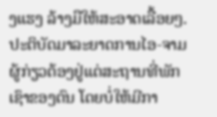ງແຮງ ລ້າງມືໃຫ້ສະອາດເລື້ອຍໆ.
ປະຕິບັດມາລະຍາດການໄອ-ຈາມ ຜູ້ກ່ຽວຕ້ອງຢູ່ແຕ່ສະຖານທີ່ພັກເຊົາຂອງຕົນ ໂດຍບໍ່ໃຫ້ມີກາ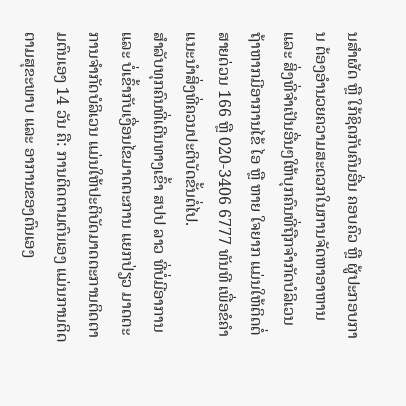ນສຳຜັດ ຫຼື ໃກ້ຊິດກັບຄົນອື່ນ ຄອບຄົວ ຫຼື ຜູ້ປະກອບການ ຕ້ອງອຳນວຍຄວາມສະດວກໃນການຈັດຫາອາຫານ ແລະ ສິ່ງທີ່ຈຳເປັນອື່ນໆໃຫ້ບຸກຄົນທີ່ຖືກຈຳກັດບໍລິເວນ ຖ້າຫາກມີອາການໄຂ້ ໄອ ຫຼື ຫາຍ ໃຈຍາກ ແມ່ນໃຫ້ຕິດຕໍ່ສາຍດ່ວນ 166 ຫຼື 020-3406 6777 ທັນທີ ເພື່ອຂໍຄຳແນະນຳສິ່ງທີ່ຄວນປະຕິບັດຂັ້ນຕໍ່ໄປ.
ສຳລັບທຸກຄົນທີ່ເດີນທາງເຂົ້າ ສປປ ລາວ ທີ່ບໍ່ມີອາການ ແລະ ບໍ່ເຂົ້າກັບເງື່ອນໄຂມາດຕະການ ແຍກປ່ຽວ ມາດຕະການຈຳກັດບໍລິເວນ ແມ່ນໃຫ້ປະຕິບັດມາດຕະການຕິດຕາມຕົນເອງ 14 ວັນ ຄື: ການຕິດຕາມຕົນເອງ ແມ່ນການຕິດຕາມສຸຂະພາບ ແລະ ອາການຂອງຕົນເອງ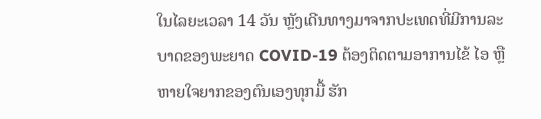ໃນໄລຍະເວລາ 14 ວັນ ຫຼັງເດີນທາງມາຈາກປະເທດທີ່ມີການລະບາດຂອງພະຍາດ COVID-19 ຕ້ອງຕິດຕາມອາການໄຂ້ ໄອ ຫຼື ຫາຍໃຈຍາກຂອງຕົນເອງທຸກມື້ ຮັກ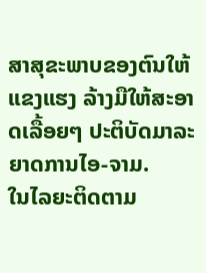ສາສຸຂະພາບຂອງຕົນໃຫ້ແຂງແຮງ ລ້າງມືໃຫ້ສະອາດເລື້ອຍໆ ປະຕິບັດມາລະຍາດການໄອ-ຈາມ.
ໃນໄລຍະຕິດຕາມ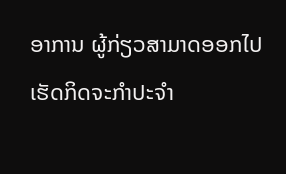ອາການ ຜູ້ກ່ຽວສາມາດອອກໄປເຮັດກິດຈະກຳປະຈຳ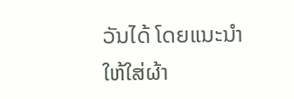ວັນໄດ້ ໂດຍແນະນຳໃຫ້ໃສ່ຜ້າ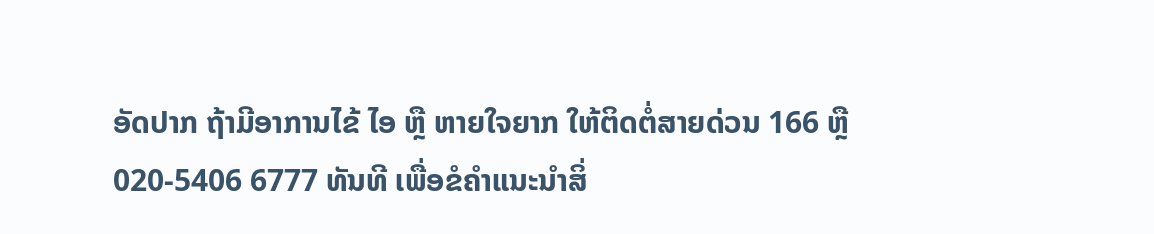ອັດປາກ ຖ້າມີອາການໄຂ້ ໄອ ຫຼື ຫາຍໃຈຍາກ ໃຫ້ຕິດຕໍ່ສາຍດ່ວນ 166 ຫຼື 020-5406 6777 ທັນທີ ເພື່ອຂໍຄຳແນະນຳສິ່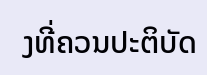ງທີ່ຄວນປະຕິບັດ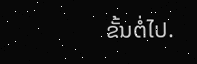ຂັ້ນຕໍ່ໄປ.